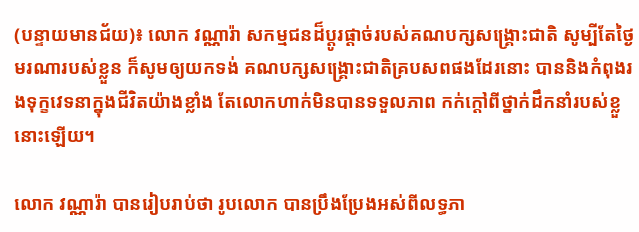(បន្ទាយមានជ័យ)៖ លោក វណ្ណារ៉ា សកម្មជនដ៏ប្តូរផ្តាច់របស់គណបក្សសង្រ្គោះជាតិ សូម្បីតែថ្ងៃមរណារបស់ខ្លួន ក៏សូមឲ្យយកទង់ គណបក្សសង្រ្គោះជាតិគ្របសពផងដែរនោះ បាននិងកំពុងរងទុក្ខវេទនាក្នុងជីវិតយ៉ាងខ្លាំង តែលោកហាក់មិនបានទទួលភាព កក់ក្តៅពីថ្នាក់ដឹកនាំរបស់ខ្លួនោះឡើយ។

លោក វណ្ណារ៉ា បានរៀបរាប់ថា រូបលោក បានប្រឹងប្រែងអស់ពីលទ្ធភា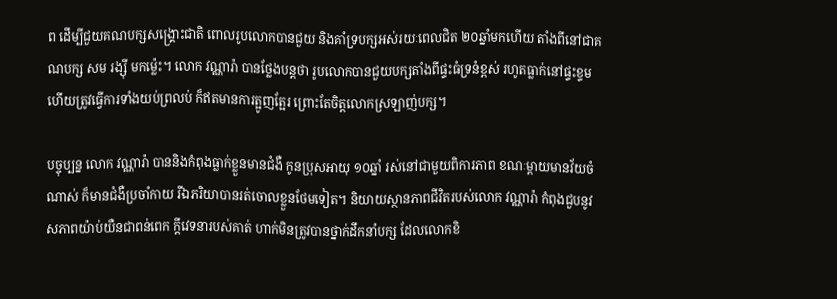ព ដើម្បីជួយគណបក្សសង្រ្គោះជាតិ ពោលរូបលោកបានជួយ និងគាំទ្របក្សអស់រយៈពេលជិត ២០ឆ្នាំមកហើយ តាំងពីនៅជាគណបក្ស សម រង្ស៊ី មកម្ល៉េះ។ លោក វណ្ណារ៉ា បានថ្លែងបន្តថា រូបលោកបានជួយបក្សតាំងពីផ្ទះធំទ្រនំខ្ពស់ រហូតធ្លាក់នៅផ្ទះខ្ទម ហើយត្រូវធ្វើការទាំងយប់ព្រលប់ ក៏ឥតមានការត្អូញត្អែរ ព្រោះតែចិត្តលោកស្រឡាញ់បក្ស។

បច្ចុប្បន្ន លោក វណ្ណារ៉ា បាននិងកំពុងធ្លាក់ខ្លួនមានជំងឺ កូនប្រុសអាយុ ១០ឆ្នាំ រស់នៅជាមួយពិការភាព ខណៈម្តាយមានវ័យចំណាស់ ក៏មានជំងឺប្រចាំកាយ រីឯភរិយាបានរត់ចោលខ្លួនថែមទៀត។ និយាយស្ថានភាពជីវិតរបស់លោក វណ្ណារ៉ា កំពុងជួបនូវសភាពយ៉ាប់យឺនជាពន់ពេក ក្តីវេទនារបស់គាត់ ហាក់មិនត្រូវបានថ្នាក់ដឹកនាំបក្ស ដែលលោកខិ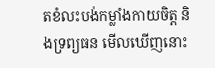តខំលះបង់កម្លាំងកាយចិត្ត និងទ្រព្យធន មើលឃើញនោះ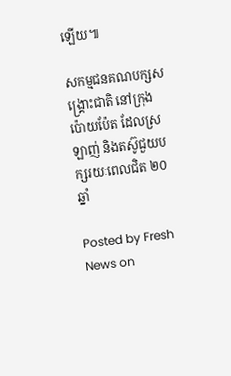ឡើយ៕

សកម្មជនគណបក្សសង្រ្គោះជាតិ នៅក្រុងប៉ោយប៉ែត ដែលស្រឡាញ់ និងតស៊ូជួយបក្សរយៈពេលជិត ២០ឆ្នាំ

Posted by Fresh News on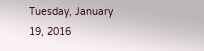Tuesday, January 19, 2016